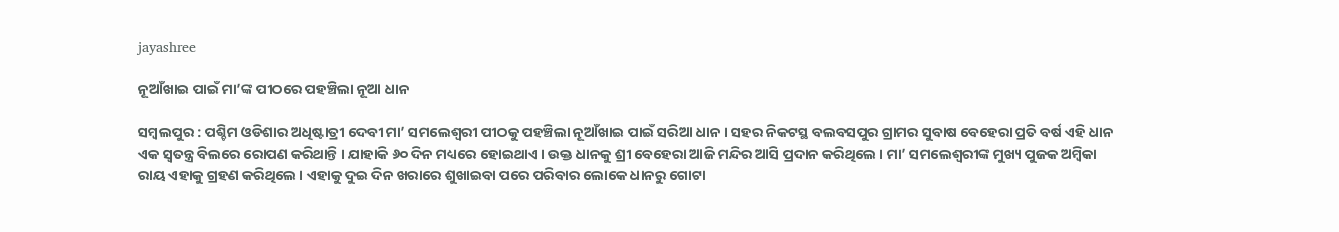jayashree

ନୂଆଁଖାଇ ପାଇଁ ମା’ଙ୍କ ପୀଠରେ ପହଞ୍ଚିଲା ନୂଆ ଧାନ

ସମ୍ବଲପୁର : ପଶ୍ଚିମ ଓଡିଶାର ଅଧିଷ୍ଟାତ୍ରୀ ଦେବୀ ମା’ ସମଲେଶ୍ୱରୀ ପୀଠକୁ ପହଞ୍ଚିଲା ନୂଆଁଖାଇ ପାଇଁ ସରିଆ ଧାନ । ସହର ନିକଟସ୍ଥ ବଲବସପୁର ଗ୍ରାମର ସୁବାଷ ବେହେରା ପ୍ରତି ବର୍ଷ ଏହି ଧାନ ଏକ ସ୍ୱତନ୍ତ୍ର ବିଲରେ ରୋପଣ କରିଥାନ୍ତି । ଯାହାକି ୬୦ ଦିନ ମଧ୍ୟରେ ହୋଇଥାଏ । ଉକ୍ତ ଧାନକୁ ଶ୍ରୀ ବେହେରା ଆଜି ମନ୍ଦିର ଆସି ପ୍ରଦାନ କରିଥିଲେ । ମା’ ସମଲେଶ୍ଵରୀଙ୍କ ମୁଖ୍ୟ ପୁଜକ ଅମ୍ବିକା ରାୟ ଏହାକୁ ଗ୍ରହଣ କରିଥିଲେ । ଏହାକୁ ଦୁଇ ଦିନ ଖରାରେ ଶୁଖାଇବା ପରେ ପରିବାର ଲୋକେ ଧାନରୁ ଗୋଟା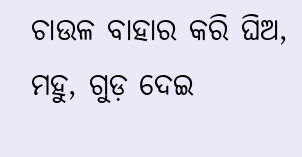ଚାଉଳ ବାହାର କରି ଘିଅ, ମହୁ, ଗୁଡ଼ ଦେଇ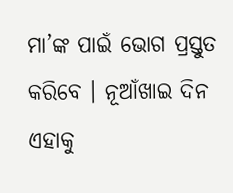ମା’ଙ୍କ ପାଇଁ ଭୋଗ ପ୍ରସ୍ତୁତ କରିବେ । ନୂଆଁଖାଇ ଦିନ ଏହାକୁ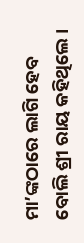ମା’ଙ୍କଠାରେ ଲାଗି ହେବ ବୋଲି ଶ୍ରୀ ରାୟ କହିଥିଲେ ।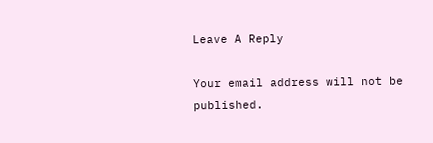Leave A Reply

Your email address will not be published.